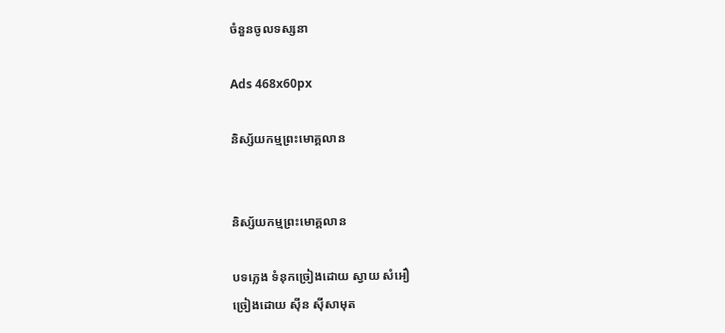ចំនួនចូលទស្សនា

Ads 468x60px

និស្ស័យកម្មព្រះមោគ្គលាន


និស្ស័យកម្មព្រះមោគ្គលាន

បទភ្លេង ទំនុកច្រៀងដោយ ស្វាយ សំអឿ
ច្រៀងដោយ ស៊ីន ស៊ីសាមុត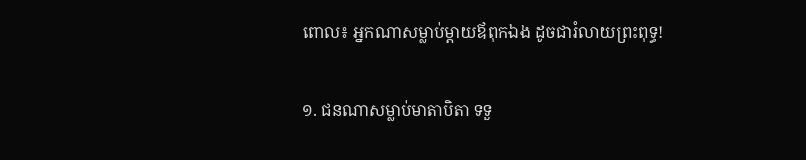ពោល៖ អ្នកណាសម្លាប់ម្តាយឪពុកឯង ដូចជារំលាយព្រះពុទ្ធ!

១. ជនណាសម្លាប់មាតាបិតា ទទួ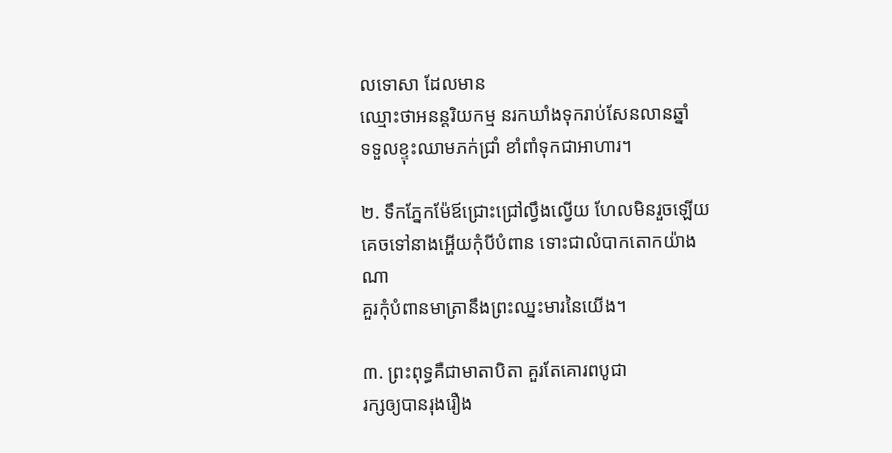លទោសា ដែលមាន
ឈ្មោះថាអនន្តរិយកម្ម នរកឃាំងទុករាប់សែនលានឆ្នាំ
ទទួលខ្ទុះឈាមភក់ជ្រាំ ខាំពាំទុកជាអាហារ។

២. ទឹកភ្នែកម៉ែឪជ្រោះជ្រៅល្វឹងល្វើយ ហែលមិនរួចឡើយ
គេចទៅនាងអ្ហើយកុំបីបំពាន ទោះជាលំបាកតោកយ៉ាងណា
គួរកុំបំពានមាត្រានឹងព្រះឈ្នះមារនៃយើង។

៣. ព្រះពុទ្ធគឺជាមាតាបិតា គួរតែគោរពបូជា
រក្សឲ្យបានរុងរឿង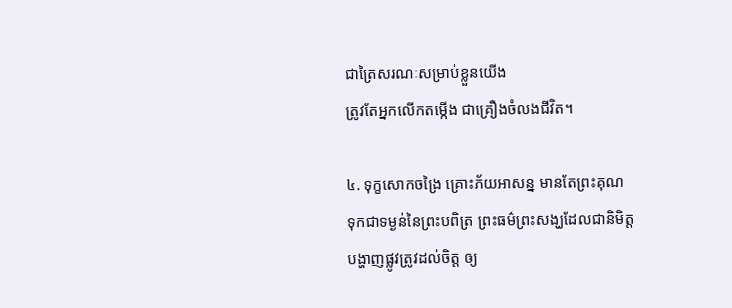ជាត្រៃសរណៈសម្រាប់ខ្លួនយើង
ត្រូវតែអ្នកលើកតម្កើង ជាគ្រឿងចំលងជីវិត។

៤. ទុក្ខសោកចង្រៃ គ្រោះភ័យអាសន្ន មានតែព្រះគុណ
ទុកជាទម្ងន់នៃព្រះបពិត្រ ព្រះធម៌ព្រះសង្ឃដែលជានិមិត្ត
បង្ហាញផ្លូវត្រូវដល់ចិត្ត ឲ្យ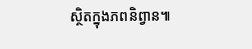ស្ថិតក្នុងភពនិព្វាន៕